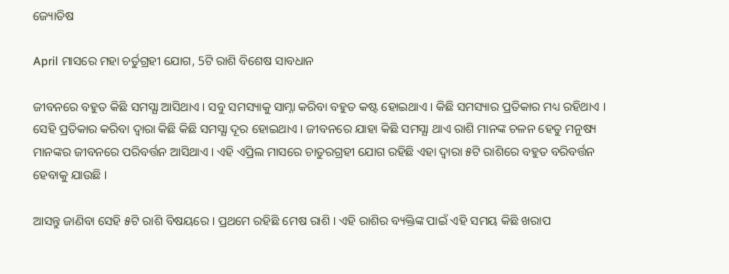ଜ୍ୟୋତିଷ

April ମାସରେ ମହା ଚର୍ତୁଗ୍ରହୀ ଯୋଗ, 5ଟି ରାଶି ବିଶେଷ ସାବଧାନ

ଜୀବନରେ ବହୁତ କିଛି ସମସ୍ଯା ଆସିଥାଏ । ସବୁ ସମସ୍ୟାକୁ ସାମ୍ନା କରିବା ବହୁତ କଷ୍ଟ ହୋଇଥାଏ । କିଛି ସମସ୍ୟାର ପ୍ରତିକାର ମଧ୍ୟ ରହିଥାଏ । ସେହି ପ୍ରତିକାର କରିବା ଦ୍ଵାରା କିଛି କିଛି ସମସ୍ଯା ଦୂର ହୋଇଥାଏ । ଜୀବନରେ ଯାହା କିଛି ସମସ୍ଯା ଥାଏ ରାଶି ମାନଙ୍କ ଚଳନ ହେତୁ ମନୁଷ୍ୟ ମାନଙ୍କର ଜୀବନରେ ପରିବର୍ତ୍ତନ ଆସିଥାଏ । ଏହି ଏପ୍ରିଲ ମାସରେ ଚାତୁରଗ୍ରହୀ ଯୋଗ ରହିଛି ଏହା ଦ୍ଵାରା ୫ଟି ରାଶିରେ ବହୁତ ବରିବର୍ତ୍ତନ ହେବାକୁ ଯାଉଛି ।

ଆସନ୍ତୁ ଜାଣିବା ସେହି ୫ଟି ରାଶି ବିଷୟରେ । ପ୍ରଥମେ ରହିଛି ମେଷ ରାଶି । ଏହି ରାଶିର ବ୍ୟକ୍ତିଙ୍କ ପାଇଁ ଏହି ସମୟ କିଛି ଖରାପ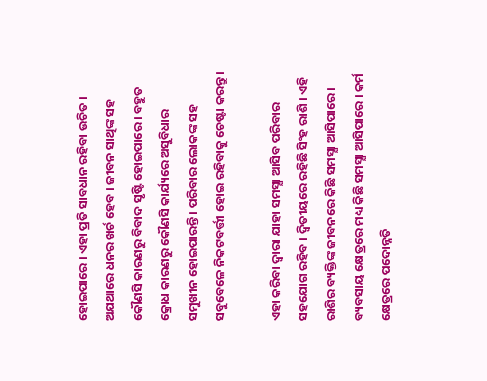ହୋଇପାରେ । ଏହା ପ୍ରତି ସାବଧାନ ରହିବା ଉଚିତ । ଅଯଥାରେ ଧନର ଖର୍ଚ ହେବ । ଜୀବନ ସାଥିଙ୍କ ସହ କୌଣସି କାରଣରୁ ବିବାଦ ସୃଷ୍ଟି ହୋଇପାରେ । ବହୁତ କ୍ରୋଧ କାରଣରୁ କୌଣସି କାର୍ଯ୍ୟରେ ଅସୁବିଧାର ସମୁଖୀନ ହୋଇପାରନ୍ତି । ପରିବାର ଲୋକଙ୍କ ସହ ସବୁବେଳେ ନିକଟବର୍ତ୍ତୀ ହୋଇ ରହିବାକୁ ଚେଷ୍ଟା କରନ୍ତୁ ।

ଏହା କରିବା ଦ୍ଵାରା ଯାହା ସମସ୍ଯା ଆସିବ ପରିବାର ସହଯୋଗ ରହିବ । ଦ୍ଵିତୀୟରେ ରହିଛି ସିଂହ ରାଶି । ଏହି ରାଶିର ବ୍ୟକ୍ତିଙ୍କ ଜୀବନରେ କିଛି ସମସ୍ଯା ଆସିପାରେ । ବ୍ୟବସାୟ କ୍ଷେତ୍ରରେ ମଧ୍ୟ କିଛି ସମସ୍ଯା ଆସିପାରେ । କର୍ମ କ୍ଷେତ୍ରରେ ପଦୋନ୍ନତି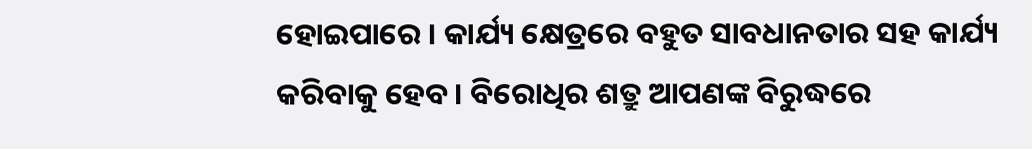ହୋଇପାରେ । କାର୍ଯ୍ୟ କ୍ଷେତ୍ରରେ ବହୁତ ସାବଧାନତାର ସହ କାର୍ଯ୍ୟ କରିବାକୁ ହେବ । ବିରୋଧିର ଶତ୍ରୁ ଆପଣଙ୍କ ବିରୁଦ୍ଧରେ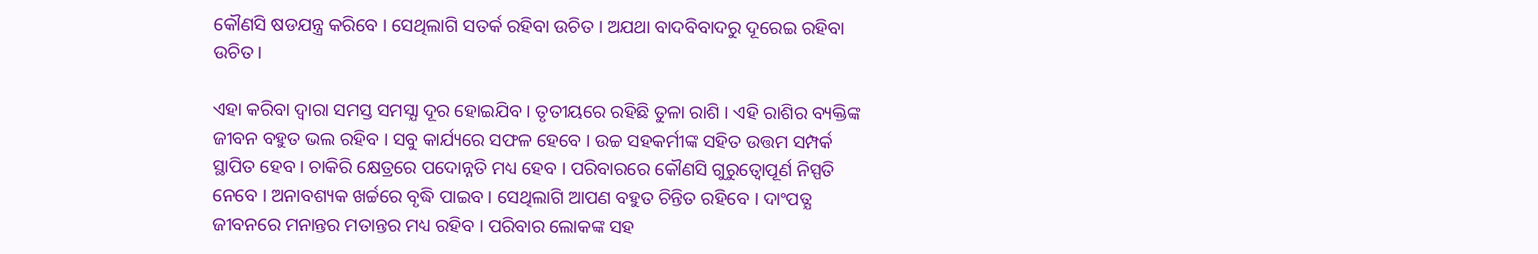କୌଣସି ଷଡଯନ୍ତ୍ର କରିବେ । ସେଥିଲାଗି ସତର୍କ ରହିବା ଉଚିତ । ଅଯଥା ବାଦବିବାଦରୁ ଦୂରେଇ ରହିବା ଉଚିତ ।

ଏହା କରିବା ଦ୍ଵାରା ସମସ୍ତ ସମସ୍ଯା ଦୂର ହୋଇଯିବ । ତୃତୀୟରେ ରହିଛି ତୁଳା ରାଶି । ଏହି ରାଶିର ବ୍ୟକ୍ତିଙ୍କ ଜୀବନ ବହୁତ ଭଲ ରହିବ । ସବୁ କାର୍ଯ୍ୟରେ ସଫଳ ହେବେ । ଉଚ୍ଚ ସହକର୍ମୀଙ୍କ ସହିତ ଉତ୍ତମ ସମ୍ପର୍କ ସ୍ଥାପିତ ହେବ । ଚାକିରି କ୍ଷେତ୍ରରେ ପଦୋନ୍ନତି ମଧ୍ୟ ହେବ । ପରିବାରରେ କୌଣସି ଗୁରୁତ୍ୱୋପୂର୍ଣ ନିସ୍ପତି ନେବେ । ଅନାବଶ୍ୟକ ଖର୍ଚ୍ଚରେ ବୃଦ୍ଧି ପାଇବ । ସେଥିଲାଗି ଆପଣ ବହୁତ ଚିନ୍ତିତ ରହିବେ । ଦାଂପତ୍ଯ ଜୀବନରେ ମନାନ୍ତର ମତାନ୍ତର ମଧ୍ୟ ରହିବ । ପରିବାର ଲୋକଙ୍କ ସହ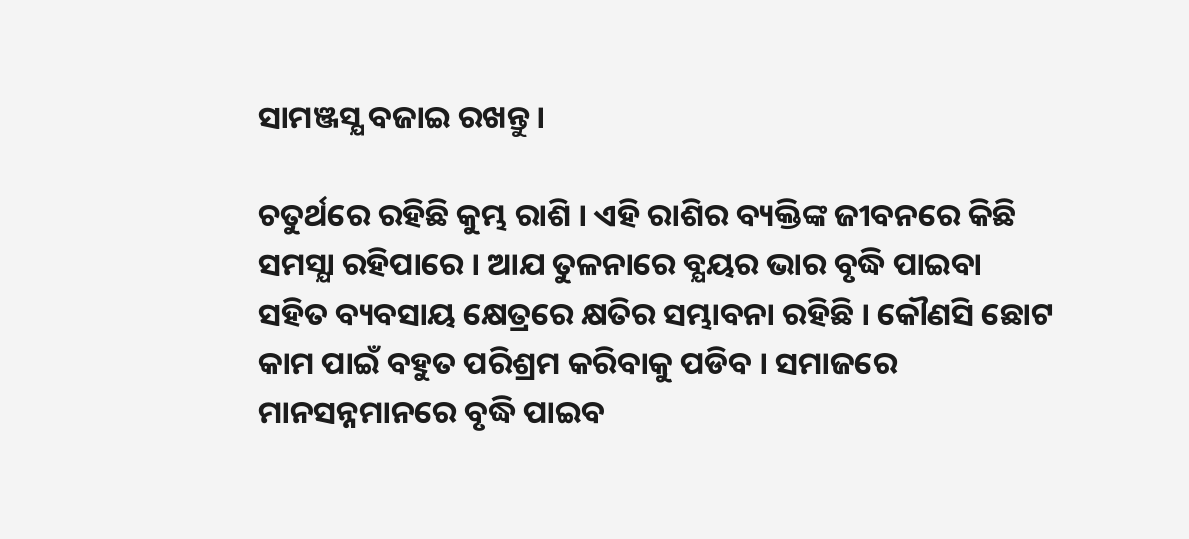ସାମଞ୍ଜସ୍ଯ ବଜାଇ ରଖନ୍ତୁ ।

ଚତୁର୍ଥରେ ରହିଛି କୁମ୍ଭ ରାଶି । ଏହି ରାଶିର ବ୍ୟକ୍ତିଙ୍କ ଜୀବନରେ କିଛି ସମସ୍ଯା ରହିପାରେ । ଆଯ ତୁଳନାରେ ବ୍ଯୟର ଭାର ବୃଦ୍ଧି ପାଇବା ସହିତ ବ୍ୟବସାୟ କ୍ଷେତ୍ରରେ କ୍ଷତିର ସମ୍ଭାବନା ରହିଛି । କୌଣସି ଛୋଟ କାମ ପାଇଁ ବହୁତ ପରିଶ୍ରମ କରିବାକୁ ପଡିବ । ସମାଜରେ ମାନସନ୍ନମାନରେ ବୃଦ୍ଧି ପାଇବ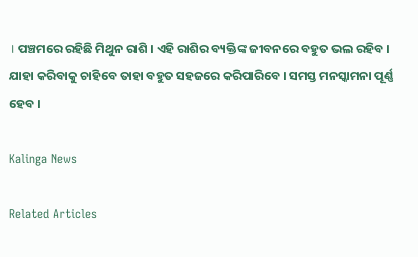। ପଞ୍ଚମରେ ରହିଛି ମିଥୁନ ରାଶି । ଏହି ରାଶିର ବ୍ୟକ୍ତିଙ୍କ ଜୀବନରେ ବହୁତ ଭଲ ରହିବ । ଯାହା କରିବାକୁ ଚାହିବେ ତାହା ବହୁତ ସହଜରେ କରିପାରିବେ । ସମସ୍ତ ମନସ୍କାମନା ପୂର୍ଣ୍ଣ ହେବ ।

Kalinga News

Related Articles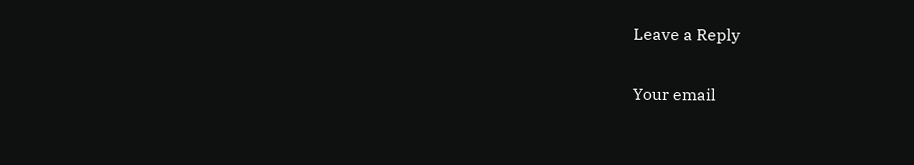Leave a Reply

Your email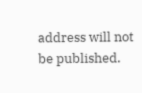address will not be published.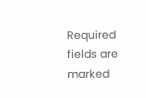Required fields are marked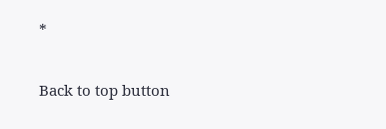*

Back to top button